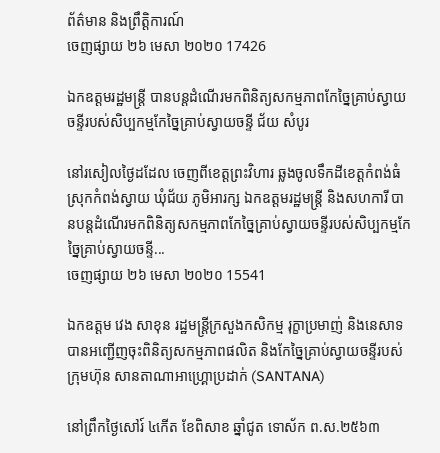ព័ត៌មាន និងព្រឹត្តិការណ៍
ចេញផ្សាយ ២៦ មេសា ២០២០ 17426

ឯកឧត្តមរដ្ឋមន្ត្រី បានបន្តដំណើរមកពិនិត្យសកម្មភាពកែច្នៃគ្រាប់ស្វាយចន្ទីរបស់សិប្បកម្មកែច្នៃគ្រាប់ស្វាយចន្ទី ជ័យ សំបូរ

នៅរសៀលថ្ងៃដដែល ចេញពីខេត្តព្រះវិហារ ឆ្លងចូលទឹកដីខេត្តកំពង់ធំ ស្រុកកំពង់ស្វាយ ឃុំជ័យ ភូមិអារក្ស ឯកឧត្តមរដ្ឋមន្ត្រី និងសហការី បានបន្តដំណើរមកពិនិត្យសកម្មភាពកែច្នៃគ្រាប់ស្វាយចន្ទីរបស់សិប្បកម្មកែច្នៃគ្រាប់ស្វាយចន្ទី...
ចេញផ្សាយ ២៦ មេសា ២០២០ 15541

ឯកឧត្តម វេង សាខុន រដ្ឋមន្ត្រីក្រសួងកសិកម្ម រុក្ខាប្រមាញ់ និងនេសាទ បានអញ្ជើញចុះពិនិត្យសកម្មភាពផលិត និងកែច្នៃគ្រាប់ស្វាយចន្ទីរបស់ក្រុមហ៊ុន សានតាណាអាហ្គ្រោប្រដាក់ (SANTANA)

នៅព្រឹកថ្ងៃសៅរ៍ ៤កើត ខែពិសាខ ឆ្នាំជូត ទោស័ក ព.ស.២៥៦៣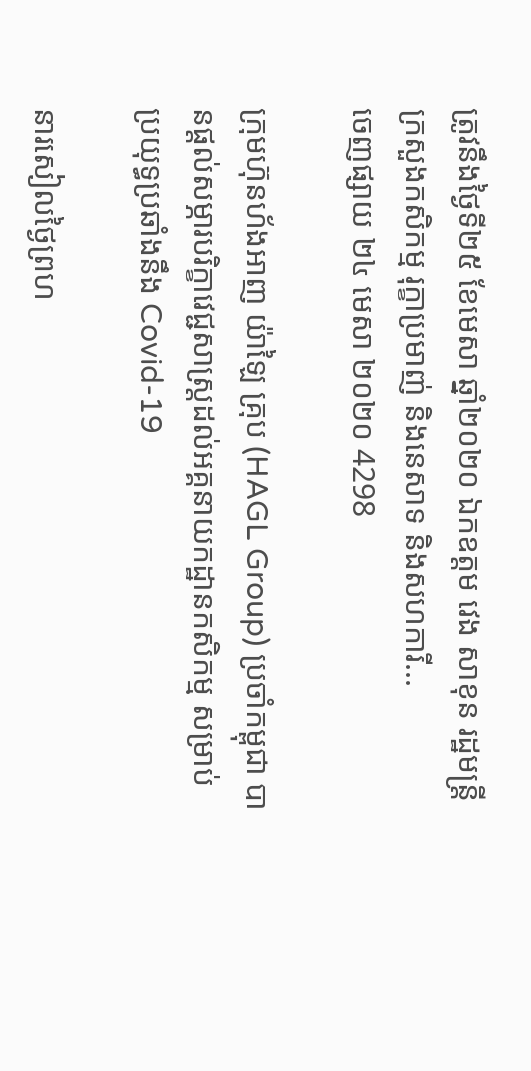ត្រូវនឹងថ្ងៃទី២៥ ខែមេសា ឆ្នាំ២០២០ ឯកឧត្តម វេង សាខុន រដ្ឋមន្ត្រីក្រសួងកសិកម្ម រុក្ខាប្រមាញ់ និងនេសាទ និងសហការី...
ចេញផ្សាយ ២៤ មេសា ២០២០ 4298

ក្រុមហ៊ុនហ័ងអាញ យ៉ាឡៃ គ្រុប (HAGL Group) ប្រចាំកម្ពុជា បានផ្តល់សម្ភារបរិក្ខាវេជ្ជសាស្ត្រដល់អគ្គនាយកដ្ឋានកសិកម្ម សម្រាប់ប្រយុទ្ធប្រឆាំងនឹង Covid-19

នារសៀលថ្ងៃព្រហ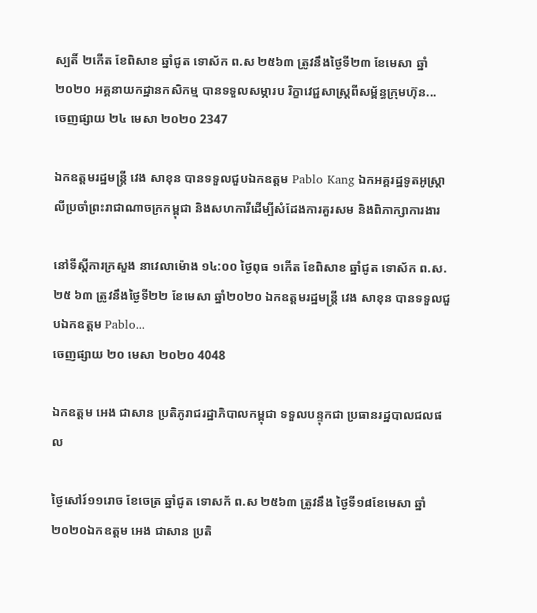ស្បតិ៍ ២កើត ខែពិសាខ ឆ្នាំជូត ទោស័ក ព.ស ២៥៦៣ ត្រូវនឹងថ្ងៃទី២៣ ខែមេសា ឆ្នាំ២០២០ អគ្គនាយកដ្ឋានកសិកម្ម បានទទួលសម្ភារប រិក្ខាវេជ្ជសាស្ត្រពីសម្ព័ន្ធក្រុមហ៊ុន...
ចេញផ្សាយ ២៤ មេសា ២០២០ 2347

ឯកឧត្តមរដ្ឋមន្ត្រី វេង សាខុន បានទទួលជួបឯកឧត្តម Pablo Kang ឯកអគ្គរដ្ឋទូតអូស្រ្តាលីប្រចាំព្រះរាជាណាចក្រកម្ពុជា និងសហការីដើម្បីសំដែងការគួរសម និងពិភាក្សាការងារ

នៅទីស្តីការក្រសួង នាវេលាម៉ោង ១៤:០០ ថ្ងៃពុធ ១កើត ខែពិសាខ ឆ្នាំជូត ទោស័ក ព.ស. ២៥ ៦៣ ត្រូវនឹងថ្ងៃទី២២ ខែមេសា ឆ្នាំ២០២០ ឯកឧត្តមរដ្ឋមន្ត្រី វេង សាខុន បានទទួលជួបឯកឧត្តម Pablo...
ចេញផ្សាយ ២០ មេសា ២០២០ 4048

ឯកឧត្តម អេង ជាសាន ប្រតិភូរាជរដ្ឋាភិបាលកម្ពុជា ទទួលបន្ទុកជា ប្រធានរដ្ឋបាលជលផល

ថ្ងៃសៅរ៍១១រោច ខែចេត្រ ឆ្នាំជូត ទោសក័ ព.ស ២៥៦៣ ត្រូវនឹង ថ្ងៃទី១៨ខែមេសា ឆ្នាំ២០២០ឯកឧត្តម អេង ជាសាន ប្រតិ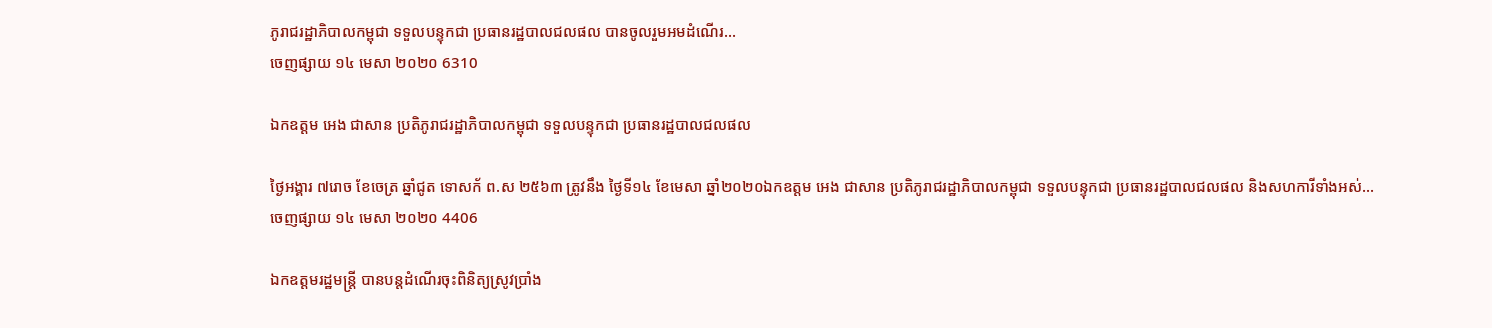ភូរាជរដ្ឋាភិបាលកម្ពុជា ទទួលបន្ទុកជា ប្រធានរដ្ឋបាលជលផល បានចូលរួមអមដំណើរ...
ចេញផ្សាយ ១៤ មេសា ២០២០ 6310

ឯកឧត្តម អេង ជាសាន ប្រតិភូរាជរដ្ឋាភិបាលកម្ពុជា ទទួលបន្ទុកជា ប្រធានរដ្ឋបាលជលផល

ថ្ងៃអង្គារ ៧រោច ខែចេត្រ ឆ្នាំជូត ទោសក័ ព.ស ២៥៦៣ ត្រូវនឹង ថ្ងៃទី១៤ ខែមេសា ឆ្នាំ២០២០ឯកឧត្តម អេង ជាសាន ប្រតិភូរាជរដ្ឋាភិបាលកម្ពុជា ទទួលបន្ទុកជា ប្រធានរដ្ឋបាលជលផល និងសហការីទាំងអស់...
ចេញផ្សាយ ១៤ មេសា ២០២០ 4406

ឯកឧត្តមរដ្ឋមន្រ្តី បានបន្តដំណើរចុះពិនិត្យស្រូវប្រាំង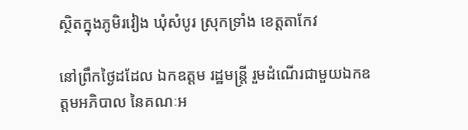ស្ថិតក្នុងភូមិរវៀង ឃុំសំបូរ ស្រុកទ្រាំង ខេត្តតាកែវ

នៅព្រឹកថ្ងៃដដែល ឯកឧត្តម រដ្ឋមន្រ្តី រួមដំណើរជាមួយឯកឧត្តមអភិបាល នៃគណៈអ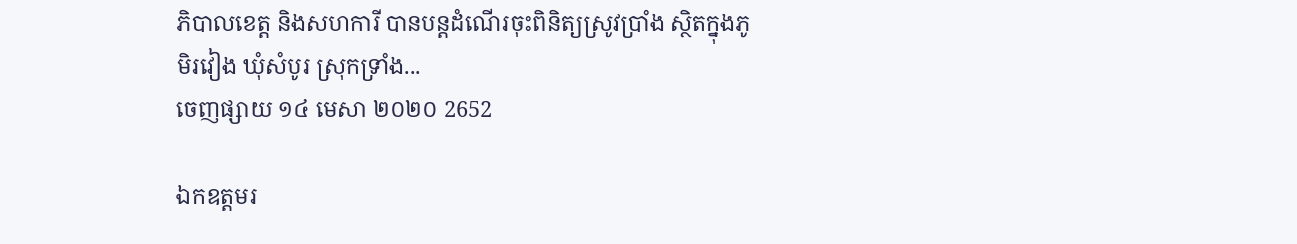ភិបាលខេត្ត និងសហការី បានបន្តដំណើរចុះពិនិត្យស្រូវប្រាំង ស្ថិតក្នុងភូមិរវៀង ឃុំសំបូរ ស្រុកទ្រាំង...
ចេញផ្សាយ ១៤ មេសា ២០២០ 2652

ឯកឧត្តមរ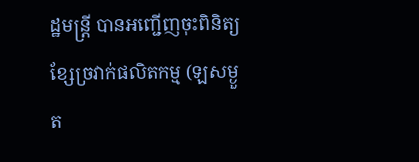ដ្ឋមន្រ្តី បានអញ្ជើញចុះពិនិត្យខ្សែច្រវាក់ផលិតកម្ម (ឡសម្ងួត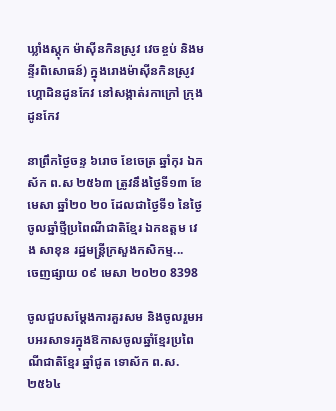ឃ្លាំងស្តុក ម៉ាស៊ីនកិនស្រូវ វេចខ្ចប់ និងមន្ទីរពិសោធន៍) ក្នុងរោងម៉ាស៊ីនកិនស្រូវហ្គោដិនដូនកែវ នៅសង្កាត់រកាក្រៅ ក្រុងដូនកែវ

នាព្រឹកថ្ងៃចន្ទ ៦រោច ខែចេត្រ ឆ្នាំកុរ ឯកស័ក ព.ស ២៥៦៣ ត្រូវនឹងថ្ងៃទី១៣ ខែមេសា ឆ្នាំ២០ ២០ ដែលជាថ្ងៃទី១ នៃថ្ងៃចូលឆ្នាំថ្មីប្រពៃណីជាតិខ្មែរ ឯកឧត្តម វេង សាខុន រដ្ឋមន្រ្តីក្រសួងកសិកម្ម...
ចេញផ្សាយ ០៩ មេសា ២០២០ 8398

ចូលជួបសម្តែងការគួរសម និងចូលរួមអបអរសាទរក្នុងឱកាសចូលឆ្នាំខែ្មរប្រពៃណីជាតិខ្មែរ ឆ្នាំជូត ទោស័ក ព.ស.២៥៦៤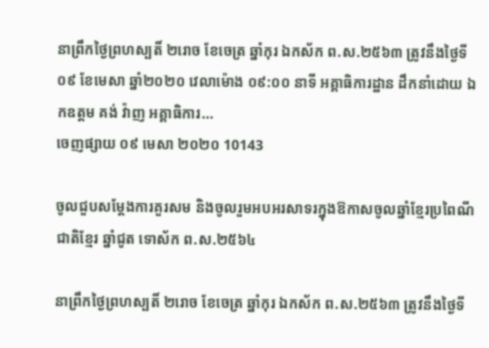នាព្រឹកថ្ងៃព្រហស្បតិ៍ ២រោច ខែចេត្រ ឆ្នាំកុរ ឯកស័ក ព.ស.២៥៦៣ ត្រូវនឹងថ្ងៃទី០៩ ខែមេសា ឆ្នាំ២០២០ វេលាម៉ោង ០៩:០០ នាទី អគ្គាធិការដ្ឋាន ដឹកនាំដោយ ឯកឧត្តម គង់ វ៉ាញ អគ្គាធិការ...
ចេញផ្សាយ ០៩ មេសា ២០២០ 10143

ចូលជួបសម្តែងការគួរសម និងចូលរួមអបអរសាទរក្នុងឱកាសចូលឆ្នាំខែ្មរប្រពៃណីជាតិខ្មែរ ឆ្នាំជូត ទោស័ក ព.ស.២៥៦៤

នាព្រឹកថ្ងៃព្រហស្បតិ៍ ២រោច ខែចេត្រ ឆ្នាំកុរ ឯកស័ក ព.ស.២៥៦៣ ត្រូវនឹងថ្ងៃទី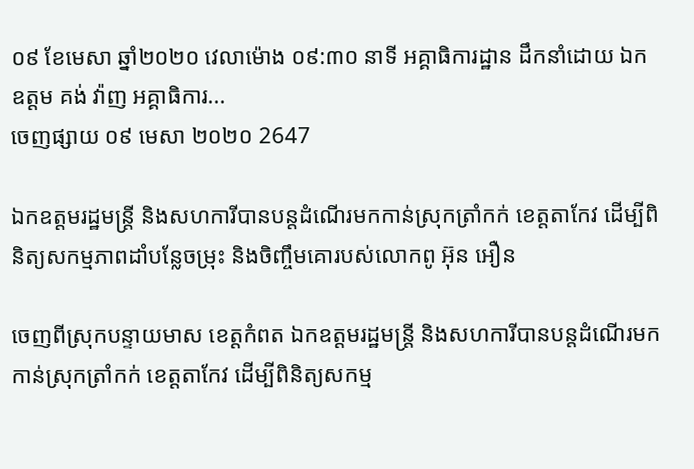០៩ ខែមេសា ឆ្នាំ២០២០ វេលាម៉ោង ០៩:៣០ នាទី អគ្គាធិការដ្ឋាន ដឹកនាំដោយ ឯកឧត្តម គង់ វ៉ាញ អគ្គាធិការ...
ចេញផ្សាយ ០៩ មេសា ២០២០ 2647

ឯកឧត្តមរដ្ឋមន្ត្រី និងសហការីបានបន្តដំណើរមកកាន់ស្រុកត្រាំកក់ ខេត្តតាកែវ ដើម្បីពិនិត្យសកម្មភាពដាំបន្លែចម្រុះ និងចិញ្ចឹមគោរបស់លោកពូ អ៊ុន អឿន

ចេញពីស្រុកបន្ទាយមាស ខេត្តកំពត ឯកឧត្តមរដ្ឋមន្ត្រី និងសហការីបានបន្តដំណើរមកកាន់ស្រុកត្រាំកក់ ខេត្តតាកែវ ដើម្បីពិនិត្យសកម្ម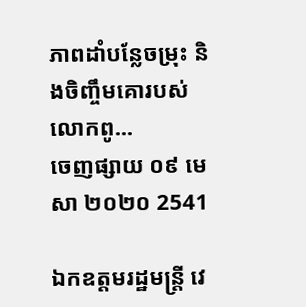ភាពដាំបន្លែចម្រុះ និងចិញ្ចឹមគោរបស់លោកពូ...
ចេញផ្សាយ ០៩ មេសា ២០២០ 2541

ឯកឧត្តមរដ្ឋមន្រ្តី វេ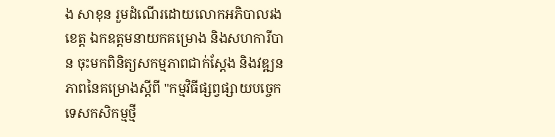ង សាខុន រួមដំណើរដោយលោកអភិបាលរងខេត្ត ឯកឧត្តមនាយកគម្រោង និងសហការីបាន ចុះមកពិនិត្យសកម្មភាពជាក់ស្តែង និងវឌ្ឍនភាពនៃគម្រោងស្តីពី "កម្មវិធីផ្សព្វផ្សាយបច្ចេកទេសកសិកម្មថ្មី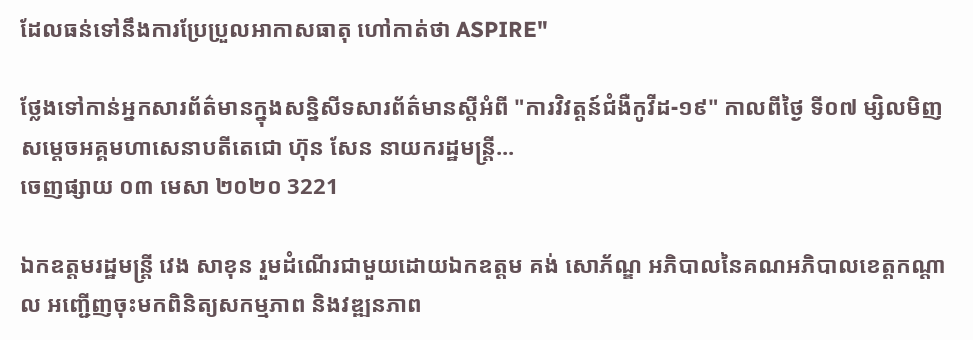ដែលធន់ទៅនឹងការប្រែប្រួលអាកាសធាតុ ហៅកាត់ថា ASPIRE"

ថ្លែងទៅកាន់អ្នកសារព័ត៌មានក្នុងសន្និសីទសារព័ត៌មានស្តីអំពី "ការវិវត្តន៍ជំងឺកូវីដ-១៩" កាលពីថ្ងៃ ទី០៧ ម្សិលមិញ សម្តេចអគ្គមហាសេនាបតីតេជោ ហ៊ុន សែន នាយករដ្ឋមន្រ្តី...
ចេញផ្សាយ ០៣ មេសា ២០២០ 3221

ឯកឧត្តមរដ្ឋមន្រ្តី វេង សាខុន រួមដំណើរជាមួយដោយឯកឧត្តម គង់ សោភ័ណ្ឌ អភិបាលនៃគណអភិបាលខេត្តកណ្តាល អញ្ជើញចុះមកពិនិត្យសកម្មភាព និងវឌ្ឍនភាព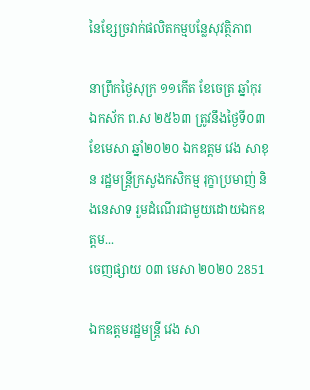នៃខ្សែច្រវាក់ផលិតកម្មបន្លែសុវត្ថិភាព

នាព្រឹកថ្ងៃសុក្រ ១១កើត ខែចេត្រ ឆ្នាំកុរ ឯកស័ក ព.ស ២៥៦៣ ត្រូវនឹងថ្ងៃទី០៣ ខែមេសា ឆ្នាំ២០២០ ឯកឧត្តម វេង សាខុន រដ្ឋមន្រ្តីក្រសួងកសិកម្ម រុក្ខាប្រមាញ់ និងនេសាទ រួមដំណើរជាមួយដោយឯកឧត្តម...
ចេញផ្សាយ ០៣ មេសា ២០២០ 2851

ឯកឧត្តមរដ្ឋមន្រ្តី វេង សា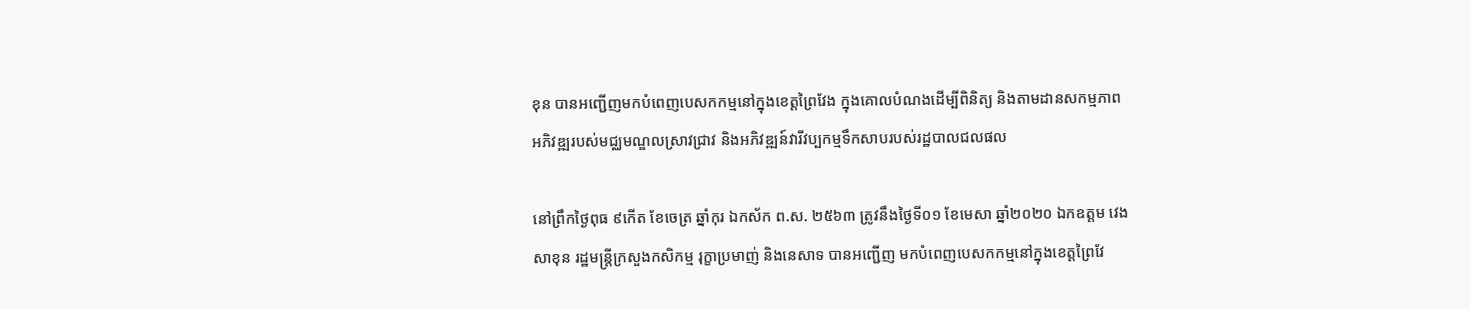ខុន បានអញ្ជើញមកបំពេញបេសកកម្មនៅក្នុងខេត្តព្រៃវែង ក្នុងគោលបំណងដើម្បីពិនិត្យ និងតាមដានសកម្មភាពអភិវឌ្ឍរបស់មជ្ឈមណ្ឌលស្រាវជ្រាវ និងអភិវឌ្ឍន៍វារីវប្បកម្មទឹកសាបរបស់រដ្ឋបាលជលផល

នៅព្រឹកថ្ងៃពុធ ៩កើត ខែចេត្រ ឆ្នាំកុរ ឯកស័ក ព.ស. ២៥៦៣ ត្រូវនឹងថ្ងៃទី០១ ខែមេសា ឆ្នាំ២០២០ ឯកឧត្តម វេង សាខុន រដ្ឋមន្រ្តីក្រសួងកសិកម្ម រុក្ខាប្រមាញ់ និងនេសាទ បានអញ្ជើញ មកបំពេញបេសកកម្មនៅក្នុងខេត្តព្រៃវែ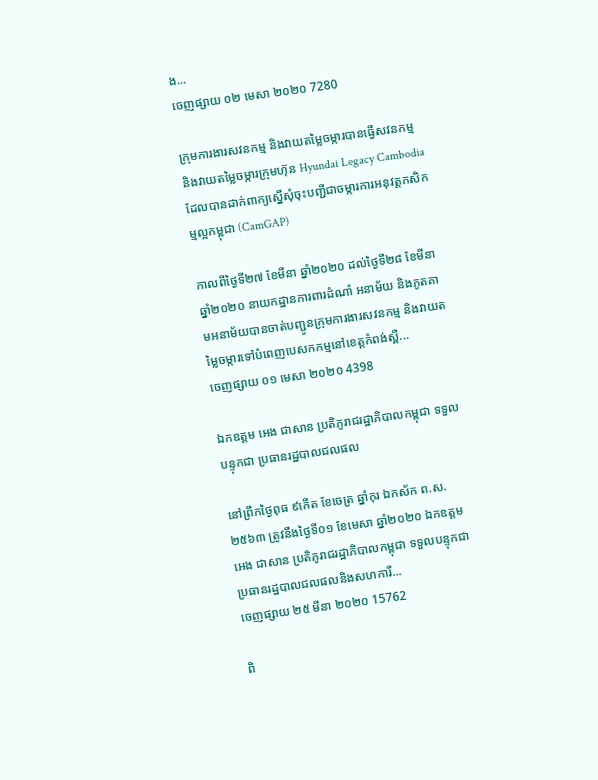ង...
ចេញផ្សាយ ០២ មេសា ២០២០ 7280

ក្រុមការងារសវនកម្ម និងវាយតម្លៃចម្ការបានធ្វើសវនកម្ម និងវាយតម្លៃចម្ការក្រុមហ៊ុន Hyundai Legacy Cambodia ដែលបានដាក់ពាក្យស្នើសុំចុះបញ្ជីជាចម្ការការអនុវត្តកសិកម្មល្អកម្ពុជា (CamGAP)

កាលពីថ្ងៃទី២៧ ខែមីនា ឆ្នាំ២០២០ ដល់ថ្ងៃទី២៨ ខែមីនា ឆ្នាំ២០២០ នាយកដ្ឋានការពារដំណាំ អនាម័យ និងភូតគាមអនាម័យបានចាត់បញ្ជូនក្រុមការងារសវនកម្ម និងវាយតម្លៃចម្ការទៅបំពេញបេសកកម្មនៅខេត្តកំពង់ស្ពឺ...
ចេញផ្សាយ ០១ មេសា ២០២០ 4398

ឯកឧត្តម អេង ជាសាន ប្រតិភូរាជរដ្ឋាភិបាលកម្ពុជា ទទួលបន្ទុកជា ប្រធានរដ្ឋបាលជលផល

នៅព្រឹកថ្ងៃពុធ ៩កើត ខែចេត្រ ឆ្នាំកុរ ឯកស័ក ព.ស. ២៥៦៣ ត្រូវនឹងថ្ងៃទី០១ ខែមេសា ឆ្នាំ២០២០ ឯកឧត្តម អេង ជាសាន ប្រតិភូរាជរដ្ឋាភិបាលកម្ពុជា ទទួលបន្ទុកជា ប្រធានរដ្ឋបាលជលផលនិងសហការី...
ចេញផ្សាយ ២៥ មីនា ២០២០ 15762

ពិ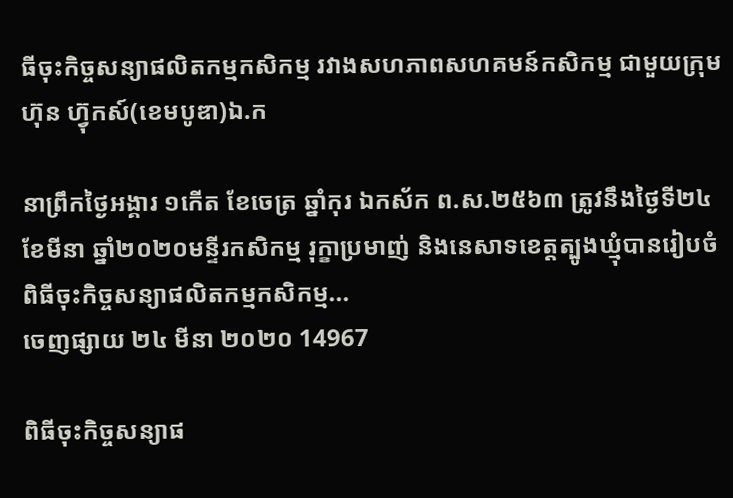ធីចុះកិច្ចសន្យាផលិតកម្មកសិកម្ម រវាងសហភាពសហគមន៍កសិកម្ម ជាមួយក្រុមហ៊ុន ហ៊្វុកស៍(ខេមបូឌា)ឯ.ក

នាព្រឹកថ្ងៃអង្គារ ១កើត ខែចេត្រ ឆ្នាំកុរ ឯកស័ក ព.ស.២៥៦៣ ត្រូវនឹងថ្ងៃទី២៤ ខែមីនា ឆ្នាំ២០២០មន្ទីរកសិកម្ម រុក្ខាប្រមាញ់ និងនេសាទខេត្តត្បូងឃ្មុំបានរៀបចំពិធីចុះកិច្ចសន្យាផលិតកម្មកសិកម្ម...
ចេញផ្សាយ ២៤ មីនា ២០២០ 14967

ពិធីចុះកិច្ចសន្យាផ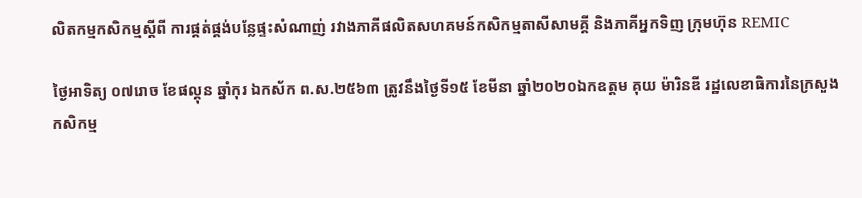លិតកម្មកសិកម្មស្តីពី ការផ្គត់ផ្គង់បន្លែផ្ទះសំណាញ់ រវាងភាគីផលិតសហគមន៍កសិកម្មតាសីសាមគី្គ និងភាគីអ្នកទិញ ក្រុមហ៊ុន REMIC

ថ្ងៃអាទិត្យ ០៧រោច ខែផល្គុន ឆ្នាំកុរ ឯកស័ក ព.ស.២៥៦៣ ត្រូវនឹងថ្ងៃទី១៥ ខែមីនា ឆ្នាំ២០២០ឯកឧត្តម គុយ ម៉ារិនឌី រដ្ឋលេខាធិការនៃក្រសួងកសិកម្ម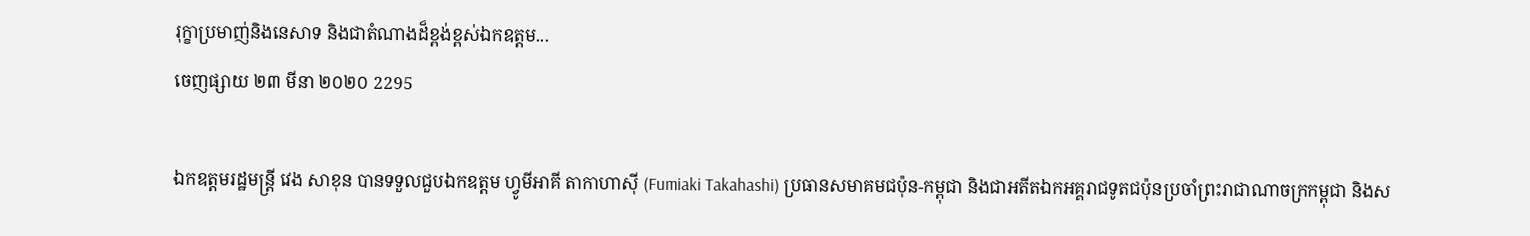រុក្ខាប្រមាញ់និងនេសាទ និងជាតំណាងដ៏ខ្ពង់ខ្ពស់ឯកឧត្តម...
ចេញផ្សាយ ២៣ មីនា ២០២០ 2295

ឯកឧត្តមរដ្ឋមន្រ្តី វេង សាខុន បានទទួលជួបឯកឧត្តម ហ្វូមីអាគី តាកាហាស៊ី (Fumiaki Takahashi) ប្រធានសមាគមជប៉ុន-កម្ពុជា និងជាអតីតឯកអគ្គរាជទូតជប៉ុនប្រចាំព្រះរាជាណាចក្រកម្ពុជា និងស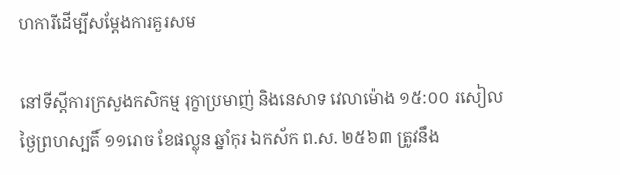ហការីដើម្បីសម្តែងការគួរសម

នៅទីស្តីការក្រសួងកសិកម្ម រុក្ខាប្រមាញ់ និងនេសាទ វេលាម៉ោង ១៥:០០ រសៀលថ្ងៃព្រហស្បតិ៍ ១១រោច ខែផល្លុន ឆ្នាំកុរ ឯកស័ក ព.ស. ២៥៦៣ ត្រូវនឹង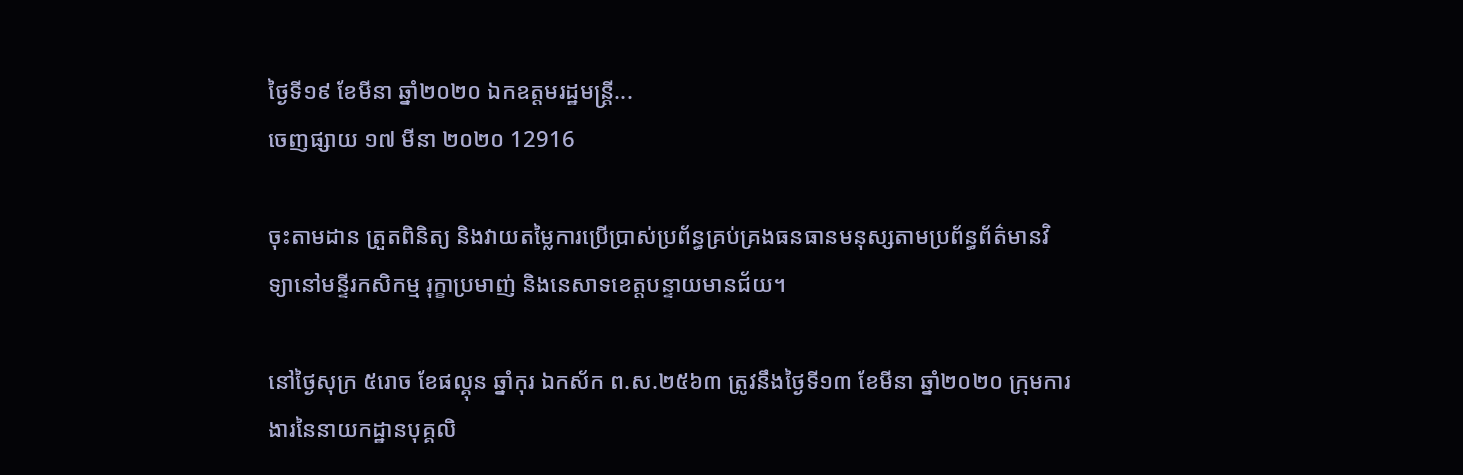ថ្ងៃទី១៩ ខែមីនា ឆ្នាំ២០២០ ឯកឧត្តមរដ្ឋមន្រ្តី...
ចេញផ្សាយ ១៧ មីនា ២០២០ 12916

ចុះតាមដាន ត្រួតពិនិត្យ និងវាយតម្លៃការប្រើប្រាស់ប្រព័ន្ធគ្រប់គ្រងធនធានមនុស្សតាមប្រព័ន្ធព័ត៌មានវិទ្យានៅមន្ទីរកសិកម្ម រុក្ខាប្រមាញ់ និងនេសាទខេត្តបន្ទាយមានជ័យ។

នៅថ្ងៃសុក្រ ៥រោច ខែផល្គុន ឆ្នាំកុរ ឯកស័ក ព.ស.២៥៦៣ ត្រូវនឹងថ្ងៃទី១៣ ខែមីនា ឆ្នាំ២០២០ ក្រុមការងារនៃនាយកដ្ឋានបុគ្គលិ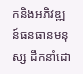កនិងអភិវឌ្ឍន៍ធនធានមនុស្ស ដឹកនាំដោ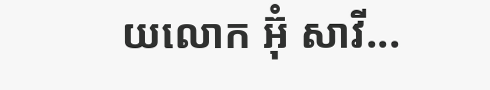យលោក អ៊ុំ សាវី...